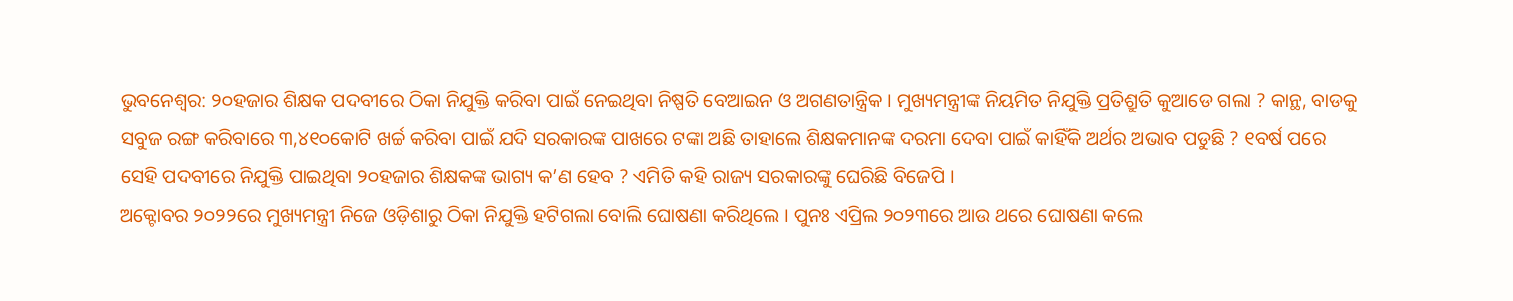ଭୁବନେଶ୍ୱର: ୨୦ହଜାର ଶିକ୍ଷକ ପଦବୀରେ ଠିକା ନିଯୁକ୍ତି କରିବା ପାଇଁ ନେଇଥିବା ନିଷ୍ପତି ବେଆଇନ ଓ ଅଗଣତାନ୍ତ୍ରିକ । ମୁଖ୍ୟମନ୍ତ୍ରୀଙ୍କ ନିୟମିତ ନିଯୁକ୍ତି ପ୍ରତିଶ୍ରୁତି କୁଆଡେ ଗଲା ? କାନ୍ଥ, ବାଡକୁ ସବୁଜ ରଙ୍ଗ କରିବାରେ ୩,୪୧୦କୋଟି ଖର୍ଚ୍ଚ କରିବା ପାଇଁ ଯଦି ସରକାରଙ୍କ ପାଖରେ ଟଙ୍କା ଅଛି ତାହାଲେ ଶିକ୍ଷକମାନଙ୍କ ଦରମା ଦେବା ପାଇଁ କାହିଁକି ଅର୍ଥର ଅଭାବ ପଡୁଛି ? ୧ବର୍ଷ ପରେ ସେହି ପଦବୀରେ ନିଯୁକ୍ତି ପାଇଥିବା ୨୦ହଜାର ଶିକ୍ଷକଙ୍କ ଭାଗ୍ୟ କ’ଣ ହେବ ? ଏମିତି କହି ରାଜ୍ୟ ସରକାରଙ୍କୁ ଘେରିଛି ବିଜେପି ।
ଅକ୍ଟୋବର ୨୦୨୨ରେ ମୁଖ୍ୟମନ୍ତ୍ରୀ ନିଜେ ଓଡ଼ିଶାରୁ ଠିକା ନିଯୁକ୍ତି ହଟିଗଲା ବୋଲି ଘୋଷଣା କରିଥିଲେ । ପୁନଃ ଏପ୍ରିଲ ୨୦୨୩ରେ ଆଉ ଥରେ ଘୋଷଣା କଲେ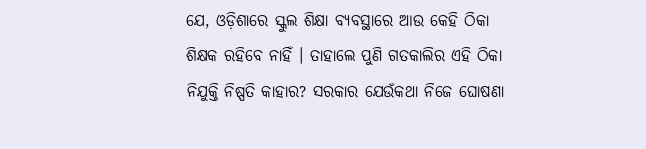ଯେ, ଓଡ଼ିଶାରେ ସ୍କୁଲ ଶିକ୍ଷା ବ୍ୟବସ୍ଥାରେ ଆଉ କେହି ଠିକା ଶିକ୍ଷକ ରହିବେ ନାହିଁ । ତାହାଲେ ପୁଣି ଗତକାଲିର ଏହି ଠିକା ନିଯୁକ୍ତି ନିଷ୍ପତି କାହାର? ସରକାର ଯେଉଁକଥା ନିଜେ ଘୋଷଣା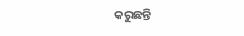କରୁଛନ୍ତି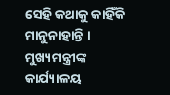ସେହି କଥାକୁ କାହିଁକି ମାନୁନାହାନ୍ତି । ମୁଖ୍ୟମନ୍ତ୍ରୀଙ୍କ କାର୍ଯ୍ୟାଳୟ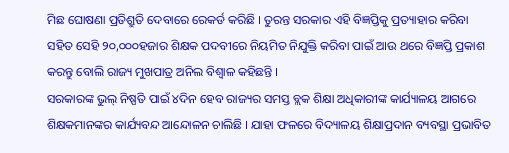ମିଛ ଘୋଷଣା ପ୍ରତିଶ୍ରୁତି ଦେବାରେ ରେକର୍ଡ କରିଛି । ତୁରନ୍ତ ସରକାର ଏହି ବିଜ୍ଞପ୍ତିକୁ ପ୍ରତ୍ୟାହାର କରିବା ସହିତ ସେହି ୨୦,୦୦୦ହଜାର ଶିକ୍ଷକ ପଦବୀରେ ନିୟମିତ ନିଯୁକ୍ତି କରିବା ପାଇଁ ଆଉ ଥରେ ବିଜ୍ଞପ୍ତି ପ୍ରକାଶ କରନ୍ତୁ ବୋଲି ରାଜ୍ୟ ମୁଖପାତ୍ର ଅନିଲ ବିଶ୍ୱାଳ କହିଛନ୍ତି ।
ସରକାରଙ୍କ ଭୁଲ୍ ନିଷ୍ପତି ପାଇଁ ୪ଦିନ ହେବ ରାଜ୍ୟର ସମସ୍ତ ବ୍ଲକ ଶିକ୍ଷା ଅଧିକାରୀଙ୍କ କାର୍ଯ୍ୟାଳୟ ଆଗରେ ଶିକ୍ଷକମାନଙ୍କର କାର୍ଯ୍ୟବନ୍ଦ ଆନ୍ଦୋଳନ ଚାଲିଛି । ଯାହା ଫଳରେ ବିଦ୍ୟାଳୟ ଶିକ୍ଷାପ୍ରଦାନ ବ୍ୟବସ୍ଥା ପ୍ରଭାବିତ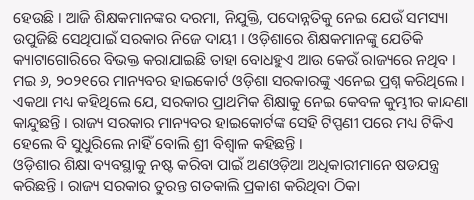ହେଉଛି । ଆଜି ଶିକ୍ଷକମାନଙ୍କର ଦରମା, ନିଯୁକ୍ତି, ପଦୋନ୍ନତିକୁ ନେଇ ଯେଉଁ ସମସ୍ୟା ଉପୁଜିଛି ସେଥିପାଇଁ ସରକାର ନିଜେ ଦାୟୀ । ଓଡ଼ିଶାରେ ଶିକ୍ଷକମାନଙ୍କୁ ଯେତିକି କ୍ୟାଟାଗୋରିରେ ବିଭକ୍ତ କରାଯାଇଛି ତାହା ବୋଧହୁଏ ଆଉ କେଉଁ ରାଜ୍ୟରେ ନଥିବ । ମଇ ୬, ୨୦୨୧ରେ ମାନ୍ୟବର ହାଇକୋର୍ଟ ଓଡ଼ିଶା ସରକାରଙ୍କୁ ଏନେଇ ପ୍ରଶ୍ନ କରିଥିଲେ । ଏକଥା ମଧ୍ୟ କହିଥିଲେ ଯେ, ସରକାର ପ୍ରାଥମିକ ଶିକ୍ଷାକୁ ନେଇ କେବଳ କୁମ୍ଭୀର କାନ୍ଦଣା କାନ୍ଦୁଛନ୍ତି । ରାଜ୍ୟ ସରକାର ମାନ୍ୟବର ହାଇକୋର୍ଟଙ୍କ ସେହି ଟିପ୍ପଣୀ ପରେ ମଧ୍ୟ ଟିକିଏ ହେଲେ ବି ସୁଧୁରିଲେ ନାହିଁ ବୋଲି ଶ୍ରୀ ବିଶ୍ୱାଳ କହିଛନ୍ତି ।
ଓଡ଼ିଶାର ଶିକ୍ଷା ବ୍ୟବସ୍ଥାକୁ ନଷ୍ଟ କରିବା ପାଇଁ ଅଣଓଡ଼ିଆ ଅଧିକାରୀମାନେ ଷଡଯନ୍ତ୍ର କରିଛନ୍ତି । ରାଜ୍ୟ ସରକାର ତୁରନ୍ତ ଗତକାଲି ପ୍ରକାଶ କରିଥିବା ଠିକା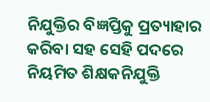ନିଯୁକ୍ତିର ବିଜ୍ଞପ୍ତିକୁ ପ୍ରତ୍ୟାହାର କରିବା ସହ ସେହି ପଦରେ ନିୟମିତ ଶିକ୍ଷକନିଯୁକ୍ତି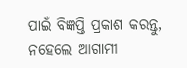ପାଇଁ ବିଜ୍ଞପ୍ତି ପ୍ରକାଶ କରନ୍ତୁ, ନହେଲେ ଆଗାମୀ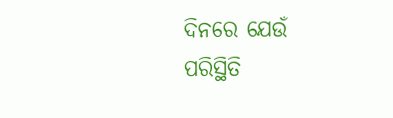ଦିନରେ ଯେଉଁ ପରିସ୍ଥିତି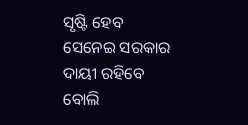ସୃଷ୍ଟି ହେବ ସେନେଇ ସରକାର ଦାୟୀ ରହିବେ ବୋଲି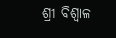ଶ୍ରୀ ବିଶ୍ୱାଳ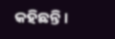କହିଛନ୍ତି ।